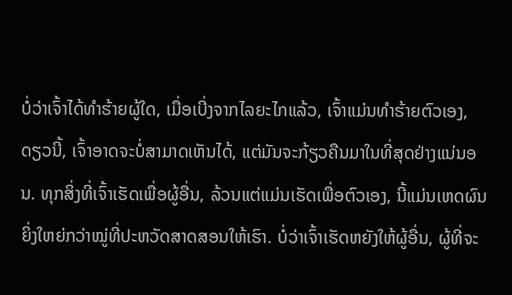ບໍ່ວ່າເຈົ້າໄດ້ທຳຮ້າຍຜູ້ໃດ, ເມື່ອເບີ່ງຈາກໄລຍະໄກແລ້ວ, ເຈົ້າແມ່ນທຳຮ້າຍຕົວເອງ, ດຽວນີ້, ເຈົ້າອາດຈະບໍ່ສາມາດເຫັນໄດ້, ແຕ່ມັນຈະກ້ຽວຄືນມາໃນທີ່ສຸດຢ່າງແນ່ນອນ. ທຸກສິ່ງທີ່ເຈົ້າເຮັດເພື່ອຜູ້ອື່ນ, ລ້ວນແຕ່ແມ່ນເຮັດເພື່ອຕົວເອງ, ນີ້ແມ່ນເຫດຜົນຍິ່ງໃຫຍ່ກວ່າໝູ່ທີ່ປະຫວັດສາດສອນໃຫ້ເຮົາ. ບໍ່ວ່າເຈົ້າເຮັດຫຍັງໃຫ້ຜູ້ອື່ນ, ຜູ້ທີ່ຈະ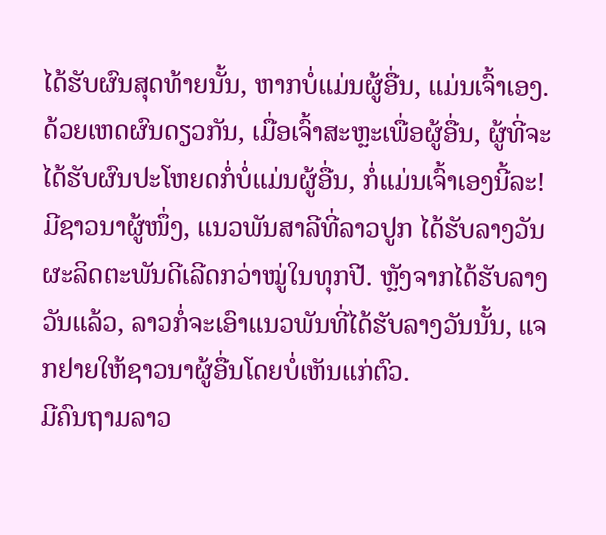ໄດ້ຮັບຜົນສຸດທ້າຍນັ້ນ, ຫາກບໍ່ແມ່ນຜູ້ອື່ນ, ແມ່ນເຈົ້າເອງ. ດ້ວຍເຫດຜົນດຽວກັນ, ເມື່ອເຈົ້າສະຫຼະເພື່ອຜູ້ອື່ນ, ຜູ້ທີ່ຈະໄດ້ຮັບຜົນປະໂຫຍດກໍ່ບໍ່ແມ່ນຜູ້ອື່ນ, ກໍ່ແມ່ນເຈົ້າເອງນີ້ລະ!
ມີຊາວນາຜູ້ໜຶ່ງ, ແນວພັນສາລີທີ່ລາວປູກ ໄດ້ຮັບລາງວັນຜະລິດຕະພັນດີເລີດກວ່າໝູ່ໃນທຸກປີ. ຫຼັງຈາກໄດ້ຮັບລາງວັນແລ້ວ, ລາວກໍ່ຈະເອົາແນວພັນທີ່ໄດ້ຮັບລາງວັນນັ້ນ, ແຈກຢາຍໃຫ້ຊາວນາຜູ້ອື່ນໂດຍບໍ່ເຫັນແກ່ຕົວ.
ມີຄົນຖາມລາວ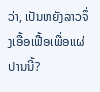ວ່າ, ເປັນຫຍັງລາວຈຶ່ງເອື້ອເຟື້ອເພື່ອແຜ່ປານນີ້?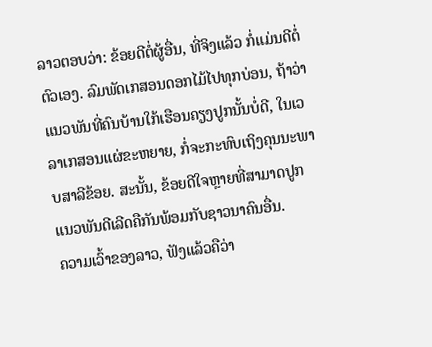ລາວຕອບວ່າ: ຂ້ອຍດີຕໍ່ຜູ້ອື່ນ, ທີ່ຈິງແລ້ວ ກໍ່ແມ່ນດີຕໍ່ຕົວເອງ. ລົມພັດເກສອນດອກໄມ້ໄປທຸກບ່ອນ, ຖ້າວ່າແນວພັນທີ່ຄົນບ້ານໃກ້ເຮືອນຄຽງປູກນັ້ນບໍ່ດີ, ໃນເວລາເກສອນແຜ່ຂະຫຍາຍ, ກໍ່ຈະກະທົບເຖິງຄຸນນະພາບສາລີຂ້ອຍ. ສະນັ້ນ, ຂ້ອຍດີໃຈຫຼາຍທີ່ສາມາດປູກແນວພັນດີເລີດຄືກັນພ້ອມກັບຊາວນາຄົນອື່ນ.
ຄວາມເວົ້າຂອງລາວ, ຟັງແລ້ວຄືວ່າ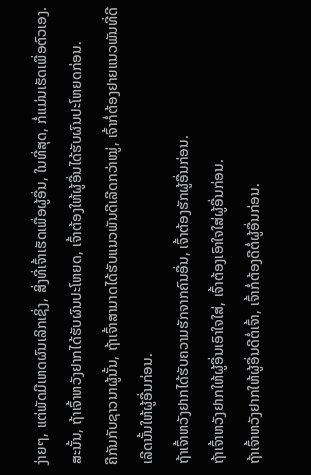ງ່າຍໆ, ແຕ່ພັດມີເຫດຜົນເລິກເຊິ່ງ, ສິ່ງທີ່ເຈົ້າເຮັດເພື່ອຜູ້ອື່ນ, ໃນທີ່ສຸດ, ກໍ່ແມ່ນເຮັດເພື່ອຕົວເອງ.
ສະນັ້ນ, ຖ້າເຈົ້າຫວັງຢາກໄດ້ຮັບຜົນປະໂຫຍດ, ເຈົ້າຕ້ອງໃຫ້ຜູ້ອື່ນໄດ້ຮັບຜົນປະໂຫຍດກ່ອນ.
ຄືກັນກັບຊາວນາຜູ້ນັ້ນ, ຖ້າເຈົ້າສາມາດໄດ້ຮັບແນວພັນດີເລີດກວ່າໝູ່, ເຈົ້າກໍ່ຕ້ອງຢາຍແນວພັນທີ່ດີເລີດນັ້ນໃຫ້ຜູ້ອື່ນກ່ອນ.
ຖ້າເຈົ້າຫວັງຢາກໄດ້ຮັບຄວາມຮັກຈາກຄົນອື່ນ, ເຈົ້າຕ້ອງຮັກຜູ້ອື່ນກ່ອນ.
ຖ້າເຈົ້າຫວັງຢາກໃຫ້ຜູ້ອື່ນເອົາໃຈໃສ່, ເຈົ້າຕ້ອງເອົາໃຈໃສ່ຜູ້ອື່ນກ່ອນ.
ຖ້າເຈົ້າຫວັງຢາກໃຫ້ຜູ້ອື່ນດີຕໍ່ເຈົ້າ, ເຈົ້າກໍ່ຕ້ອງດີຕໍ່ຜູ້ອື່ນກ່ອນ.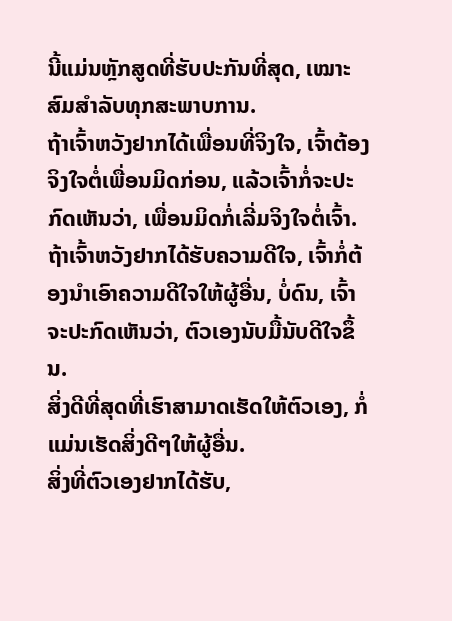ນີ້ແມ່ນຫຼັກສູດທີ່ຮັບປະກັນທີ່ສຸດ, ເໝາະສົມສຳລັບທຸກສະພາບການ.
ຖ້າເຈົ້າຫວັງຢາກໄດ້ເພື່ອນທີ່ຈິງໃຈ, ເຈົ້າຕ້ອງຈິງໃຈຕໍ່ເພື່ອນມິດກ່ອນ, ແລ້ວເຈົ້າກໍ່ຈະປະກົດເຫັນວ່າ, ເພື່ອນມິດກໍ່ເລີ່ມຈິງໃຈຕໍ່ເຈົ້າ.
ຖ້າເຈົ້າຫວັງຢາກໄດ້ຮັບຄວາມດີໃຈ, ເຈົ້າກໍ່ຕ້ອງນຳເອົາຄວາມດີໃຈໃຫ້ຜູ້ອື່ນ, ບໍ່ດົນ, ເຈົ້າຈະປະກົດເຫັນວ່າ, ຕົວເອງນັບມື້ນັບດີໃຈຂຶ້ນ.
ສິ່ງດີທີ່ສຸດທີ່ເຮົາສາມາດເຮັດໃຫ້ຕົວເອງ, ກໍ່ແມ່ນເຮັດສິ່ງດີໆໃຫ້ຜູ້ອື່ນ.
ສິ່ງທີ່ຕົວເອງຢາກໄດ້ຮັບ,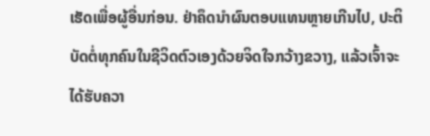ເຮັດເພື່ອຜູ້ອື່ນກ່ອນ. ຢ່າຄຶດນຳຜົນຕອບແທນຫຼາຍເກີນໄປ, ປະຕິບັດຕໍ່ທຸກຄົນໃນຊີວິດຕົວເອງດ້ວຍຈິດໃຈກວ້າງຂວາງ, ແລ້ວເຈົ້າຈະໄດ້ຮັບຄວາ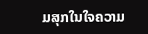ມສຸກໃນໃຈຄວາມ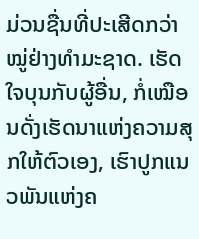ມ່ວນຊື່ນທີ່ປະເສີດກວ່າໝູ່ຢ່າງທຳມະຊາດ. ເຮັດໃຈບຸນກັບຜູ້ອື່ນ, ກໍ່ເໝືອນດັ່ງເຮັດນາແຫ່ງຄວາມສຸກໃຫ້ຕົວເອງ, ເຮົາປູກແນວພັນແຫ່ງຄ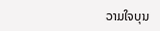ວາມໃຈບຸນ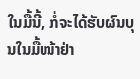ໃນມື້ນີ້, ກໍ່ຈະໄດ້ຮັບຜົນບຸນໃນມື້ໜ້າຢ່າ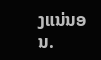ງແນ່ນອນ.